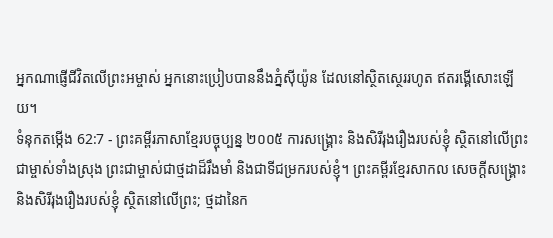អ្នកណាផ្ញើជីវិតលើព្រះអម្ចាស់ អ្នកនោះប្រៀបបាននឹងភ្នំស៊ីយ៉ូន ដែលនៅស្ថិតស្ថេររហូត ឥតរង្គើសោះឡើយ។
ទំនុកតម្កើង 62:7 - ព្រះគម្ពីរភាសាខ្មែរបច្ចុប្បន្ន ២០០៥ ការសង្គ្រោះ និងសិរីរុងរឿងរបស់ខ្ញុំ ស្ថិតនៅលើព្រះជាម្ចាស់ទាំងស្រុង ព្រះជាម្ចាស់ជាថ្មដាដ៏រឹងមាំ និងជាទីជម្រករបស់ខ្ញុំ។ ព្រះគម្ពីរខ្មែរសាកល សេចក្ដីសង្គ្រោះ និងសិរីរុងរឿងរបស់ខ្ញុំ ស្ថិតនៅលើព្រះ; ថ្មដានៃក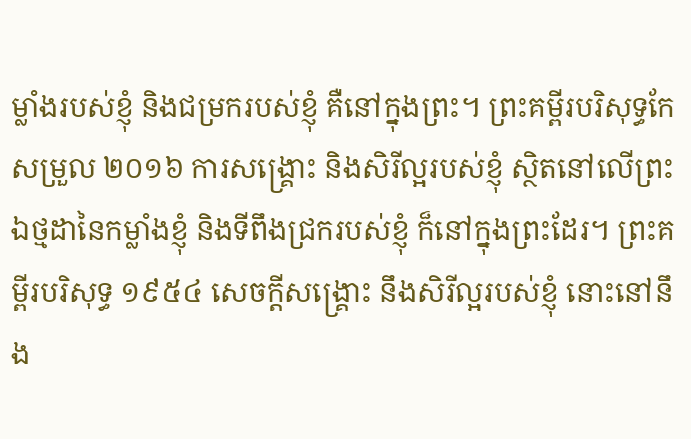ម្លាំងរបស់ខ្ញុំ និងជម្រករបស់ខ្ញុំ គឺនៅក្នុងព្រះ។ ព្រះគម្ពីរបរិសុទ្ធកែសម្រួល ២០១៦ ការសង្គ្រោះ និងសិរីល្អរបស់ខ្ញុំ ស្ថិតនៅលើព្រះ ឯថ្មដានៃកម្លាំងខ្ញុំ និងទីពឹងជ្រករបស់ខ្ញុំ ក៏នៅក្នុងព្រះដែរ។ ព្រះគម្ពីរបរិសុទ្ធ ១៩៥៤ សេចក្ដីសង្គ្រោះ នឹងសិរីល្អរបស់ខ្ញុំ នោះនៅនឹង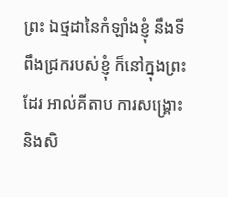ព្រះ ឯថ្មដានៃកំឡាំងខ្ញុំ នឹងទីពឹងជ្រករបស់ខ្ញុំ ក៏នៅក្នុងព្រះដែរ អាល់គីតាប ការសង្គ្រោះ និងសិ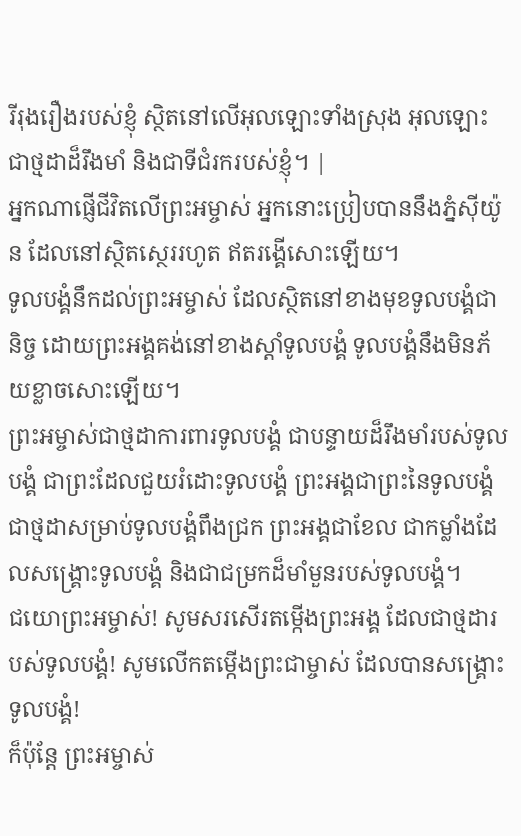រីរុងរឿងរបស់ខ្ញុំ ស្ថិតនៅលើអុលឡោះទាំងស្រុង អុលឡោះជាថ្មដាដ៏រឹងមាំ និងជាទីជំរករបស់ខ្ញុំ។ |
អ្នកណាផ្ញើជីវិតលើព្រះអម្ចាស់ អ្នកនោះប្រៀបបាននឹងភ្នំស៊ីយ៉ូន ដែលនៅស្ថិតស្ថេររហូត ឥតរង្គើសោះឡើយ។
ទូលបង្គំនឹកដល់ព្រះអម្ចាស់ ដែលស្ថិតនៅខាងមុខទូលបង្គំជានិច្ច ដោយព្រះអង្គគង់នៅខាងស្ដាំទូលបង្គំ ទូលបង្គំនឹងមិនភ័យខ្លាចសោះឡើយ។
ព្រះអម្ចាស់ជាថ្មដាការពារទូលបង្គំ ជាបន្ទាយដ៏រឹងមាំរបស់ទូលបង្គំ ជាព្រះដែលជួយរំដោះទូលបង្គំ ព្រះអង្គជាព្រះនៃទូលបង្គំ ជាថ្មដាសម្រាប់ទូលបង្គំពឹងជ្រក ព្រះអង្គជាខែល ជាកម្លាំងដែលសង្គ្រោះទូលបង្គំ និងជាជម្រកដ៏មាំមួនរបស់ទូលបង្គំ។
ជយោព្រះអម្ចាស់! សូមសរសើរតម្កើងព្រះអង្គ ដែលជាថ្មដារបស់ទូលបង្គំ! សូមលើកតម្កើងព្រះជាម្ចាស់ ដែលបានសង្គ្រោះទូលបង្គំ!
ក៏ប៉ុន្តែ ព្រះអម្ចាស់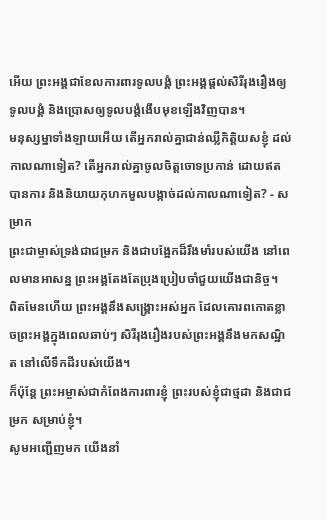អើយ ព្រះអង្គជាខែលការពារទូលបង្គំ ព្រះអង្គផ្ដល់សិរីរុងរឿងឲ្យទូលបង្គំ និងប្រោសឲ្យទូលបង្គំងើបមុខឡើងវិញបាន។
មនុស្សម្នាទាំងឡាយអើយ តើអ្នករាល់គ្នាជាន់ឈ្លីកិត្តិយសខ្ញុំ ដល់កាលណាទៀត? តើអ្នករាល់គ្នាចូលចិត្តចោទប្រកាន់ ដោយឥតបានការ និងនិយាយកុហកមួលបង្កាច់ដល់កាលណាទៀត? - សម្រាក
ព្រះជាម្ចាស់ទ្រង់ជាជម្រក និងជាបង្អែកដ៏រឹងមាំរបស់យើង នៅពេលមានអាសន្ន ព្រះអង្គតែងតែប្រុងប្រៀបចាំជួយយើងជានិច្ច។
ពិតមែនហើយ ព្រះអង្គនឹងសង្គ្រោះអស់អ្នក ដែលគោរពកោតខ្លាចព្រះអង្គក្នុងពេលឆាប់ៗ សិរីរុងរឿងរបស់ព្រះអង្គនឹងមកសណ្ឋិត នៅលើទឹកដីរបស់យើង។
ក៏ប៉ុន្តែ ព្រះអម្ចាស់ជាកំពែងការពារខ្ញុំ ព្រះរបស់ខ្ញុំជាថ្មដា និងជាជម្រក សម្រាប់ខ្ញុំ។
សូមអញ្ជើញមក យើងនាំ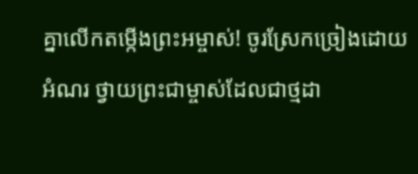គ្នាលើកតម្កើងព្រះអម្ចាស់! ចូរស្រែកច្រៀងដោយអំណរ ថ្វាយព្រះជាម្ចាស់ដែលជាថ្មដា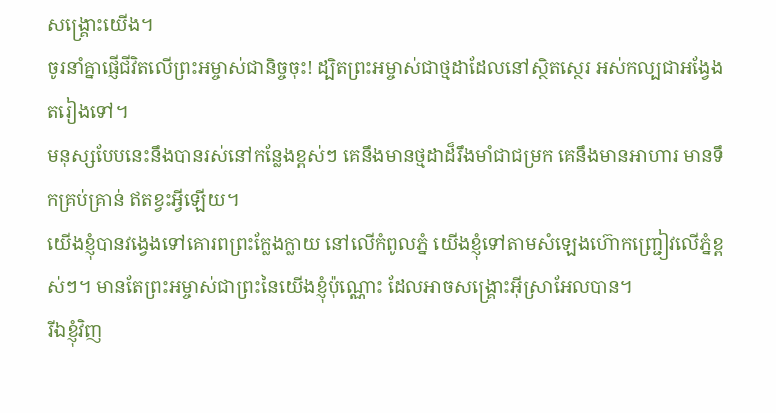សង្គ្រោះយើង។
ចូរនាំគ្នាផ្ញើជីវិតលើព្រះអម្ចាស់ជានិច្ចចុះ! ដ្បិតព្រះអម្ចាស់ជាថ្មដាដែលនៅស្ថិតស្ថេរ អស់កល្បជាអង្វែងតរៀងទៅ។
មនុស្សបែបនេះនឹងបានរស់នៅកន្លែងខ្ពស់ៗ គេនឹងមានថ្មដាដ៏រឹងមាំជាជម្រក គេនឹងមានអាហារ មានទឹកគ្រប់គ្រាន់ ឥតខ្វះអ្វីឡើយ។
យើងខ្ញុំបានវង្វេងទៅគោរពព្រះក្លែងក្លាយ នៅលើកំពូលភ្នំ យើងខ្ញុំទៅតាមសំឡេងហ៊ោកញ្ជ្រៀវលើភ្នំខ្ពស់ៗ។ មានតែព្រះអម្ចាស់ជាព្រះនៃយើងខ្ញុំប៉ុណ្ណោះ ដែលអាចសង្គ្រោះអ៊ីស្រាអែលបាន។
រីឯខ្ញុំវិញ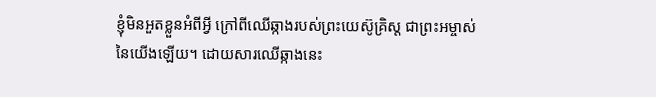ខ្ញុំមិនអួតខ្លួនអំពីអ្វី ក្រៅពីឈើឆ្កាងរបស់ព្រះយេស៊ូគ្រិស្ត ជាព្រះអម្ចាស់នៃយើងឡើយ។ ដោយសារឈើឆ្កាងនេះ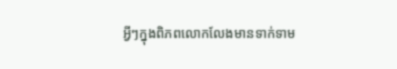អ្វីៗក្នុងពិភពលោកលែងមានទាក់ទាម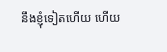នឹងខ្ញុំទៀតហើយ ហើយ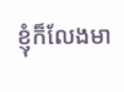ខ្ញុំក៏លែងមា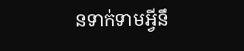នទាក់ទាមអ្វីនឹ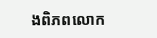ងពិភពលោក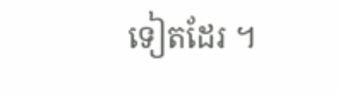ទៀតដែរ ។